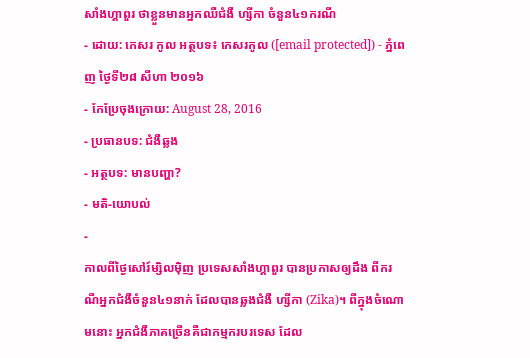សាំងហ្គាពួរ ថាខ្លួនមានអ្នកឈឺជំងឺ ហ្សីកា ចំនួន៤១ករណី
- ដោយ: កេសរ កូល អត្ថបទ៖ កេសរកូល ([email protected]) - ភ្នំពេញ ថ្ងៃទី២៨ សីហា ២០១៦
- កែប្រែចុងក្រោយ: August 28, 2016
- ប្រធានបទ: ជំងឺឆ្លង
- អត្ថបទ: មានបញ្ហា?
- មតិ-យោបល់
-
កាលពីថ្ងៃសៅរ៍ម្សិលម៉ិញ ប្រទេសសាំងហ្គាពួរ បានប្រកាសឲ្យដឹង ពីករណីអ្នកជំងឺចំនួន៤១នាក់ ដែលបានឆ្លងជំងឺ ហ្សីកា (Zika)។ ពីក្នុងចំណោមនោះ អ្នកជំងឺភាគច្រើនគឺជាកម្មករបរទេស ដែល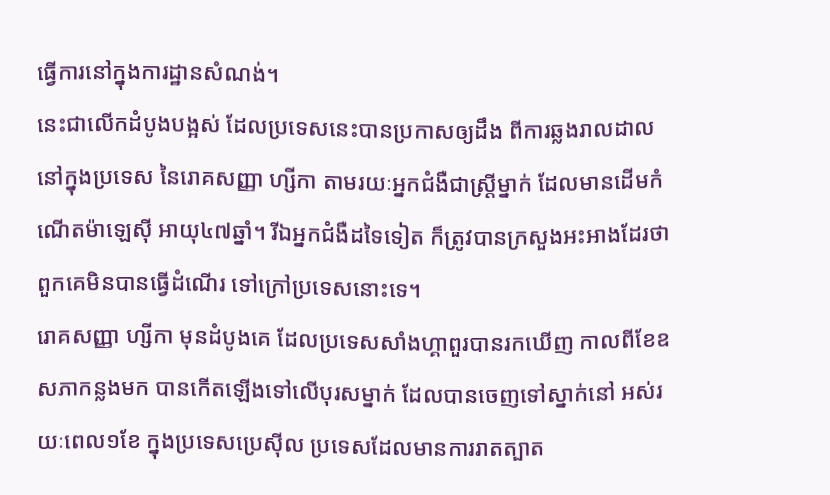ធ្វើការនៅក្នុងការដ្ឋានសំណង់។
នេះជាលើកដំបូងបង្អស់ ដែលប្រទេសនេះបានប្រកាសឲ្យដឹង ពីការឆ្លងរាលដាលនៅក្នុងប្រទេស នៃរោគសញ្ញា ហ្សីកា តាមរយៈអ្នកជំងឺជាស្ត្រីម្នាក់ ដែលមានដើមកំណើតម៉ាឡេស៊ី អាយុ៤៧ឆ្នាំ។ រីឯអ្នកជំងឺដទៃទៀត ក៏ត្រូវបានក្រសួងអះអាងដែរថា ពួកគេមិនបានធ្វើដំណើរ ទៅក្រៅប្រទេសនោះទេ។
រោគសញ្ញា ហ្សីកា មុនដំបូងគេ ដែលប្រទេសសាំងហ្គាពួរបានរកឃើញ កាលពីខែឧសភាកន្លងមក បានកើតឡើងទៅលើបុរសម្នាក់ ដែលបានចេញទៅស្នាក់នៅ អស់រយៈពេល១ខែ ក្នុងប្រទេសប្រេស៊ីល ប្រទេសដែលមានការរាតត្បាត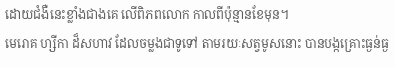ដោយជំងឺនេះខ្លាំងជាងគេ លើពិភពលោក កាលពីប៉ុន្មានខែមុន។
មេរោគ ហ្សីកា ដ៏សហាវ ដែលចម្លងជាទូទៅ តាមរយៈសត្វមូសនោះ បានបង្កគ្រោះធ្ងន់ធ្ង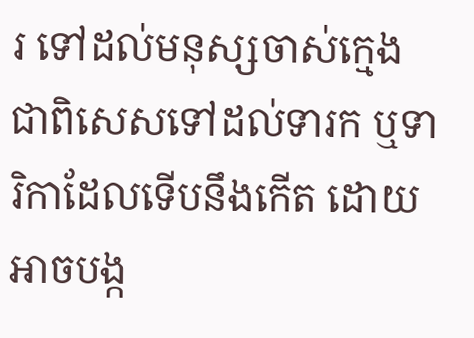រ ទៅដល់មនុស្សចាស់ក្មេង ជាពិសេសទៅដល់ទារក ឬទារិកាដែលទើបនឹងកើត ដោយអាចបង្ក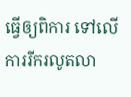ធ្វើឲ្យពិការ ទៅលើការរីករលូតលា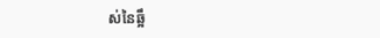ស់នៃឆ្អឹ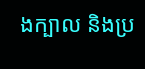ងក្បាល និងប្រ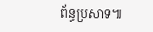ព័ន្ធប្រសាទ៕